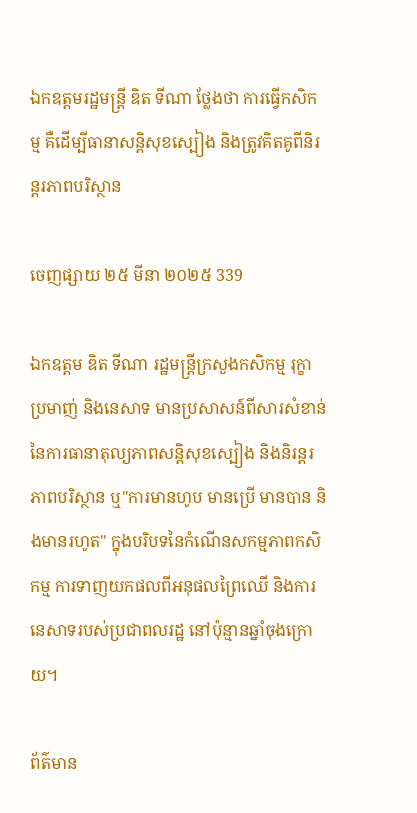ឯកឧត្តមរដ្ឋមន្ដ្រី ឌិត ទីណា ថ្លែងថា ការធ្វើកសិកម្ម គឺដើម្បីធានាសន្តិសុខស្បៀង និងត្រូវគិតគូពីនិរន្តរភាពបរិស្ថាន

ចេញផ្សាយ ២៥ មីនា ២០២៥ 339

ឯកឧត្តម ឌិត ទីណា រដ្ឋមន្ដ្រីក្រសួងកសិកម្ម រុក្ខាប្រមាញ់ និងនេសាទ មានប្រសាសន៍ពីសារសំខាន់នៃការធានាតុល្យភាពសន្តិសុខស្បៀង និងនិរន្តរភាពបរិស្ថាន ឬ"ការមានហូប មានប្រើ មានបាន និងមានរហូត" ក្នុងបរិបទនៃកំណើនសកម្មភាពកសិកម្ម ការទាញយកផលពីអនុផលព្រៃឈើ និងការនេសាទរបស់ប្រជាពលរដ្ឋ នៅប៉ុន្មានឆ្នាំចុងក្រោយ។

ព័ត៌មាន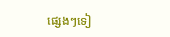ផ្សេងៗទៀ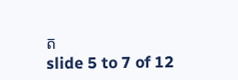ត
slide 5 to 7 of 12